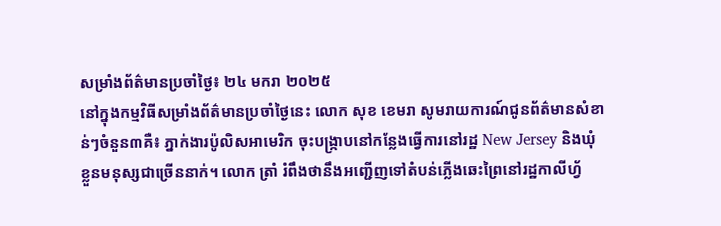សម្រាំងព័ត៌មានប្រចាំថ្ងៃ៖ ២៤ មករា ២០២៥
នៅក្នុងកម្មវិធីសម្រាំងព័ត៌មានប្រចាំថ្ងៃនេះ លោក សុខ ខេមរា សូមរាយការណ៍ជូនព័ត៌មានសំខាន់ៗចំនួន៣គឺ៖ ភ្នាក់ងារប៉ូលិសអាមេរិក ចុះបង្ក្រាបនៅកន្លែងធ្វើការនៅរដ្ឋ New Jersey និងឃុំខ្លួនមនុស្សជាច្រើននាក់។ លោក ត្រាំ រំពឹងថានឹងអញ្ជើញទៅតំបន់ភ្លើងឆេះព្រៃនៅរដ្ឋកាលីហ្វ័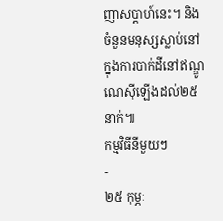ញាសប្តាហ៍នេះ។ និងចំនួនមនុស្សស្លាប់នៅក្នុងការបាក់ដីនៅឥណ្ឌូណេស៊ីឡើងដល់២៥នាក់៕
កម្មវិធីនីមួយៗ
-
២៥ កុម្ភៈ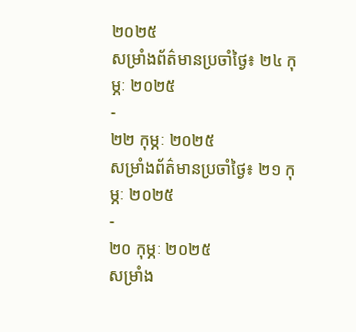២០២៥
សម្រាំងព័ត៌មានប្រចាំថ្ងៃ៖ ២៤ កុម្ភៈ ២០២៥
-
២២ កុម្ភៈ ២០២៥
សម្រាំងព័ត៌មានប្រចាំថ្ងៃ៖ ២១ កុម្ភៈ ២០២៥
-
២០ កុម្ភៈ ២០២៥
សម្រាំង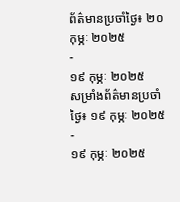ព័ត៌មានប្រចាំថ្ងៃ៖ ២០ កុម្ភៈ ២០២៥
-
១៩ កុម្ភៈ ២០២៥
សម្រាំងព័ត៌មានប្រចាំថ្ងៃ៖ ១៩ កុម្ភៈ ២០២៥
-
១៩ កុម្ភៈ ២០២៥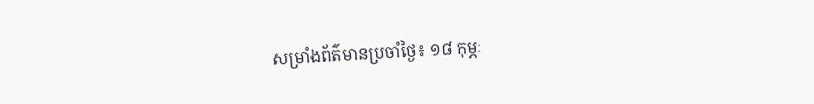សម្រាំងព័ត៌មានប្រចាំថ្ងៃ៖ ១៨ កុម្ភៈ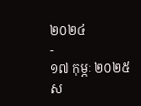២០២៤
-
១៧ កុម្ភៈ ២០២៥
ស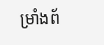ម្រាំងព័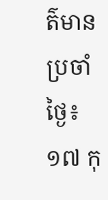ត៌មានប្រចាំថ្ងៃ៖ ១៧ កុ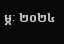ម្ភៈ ២០២៤